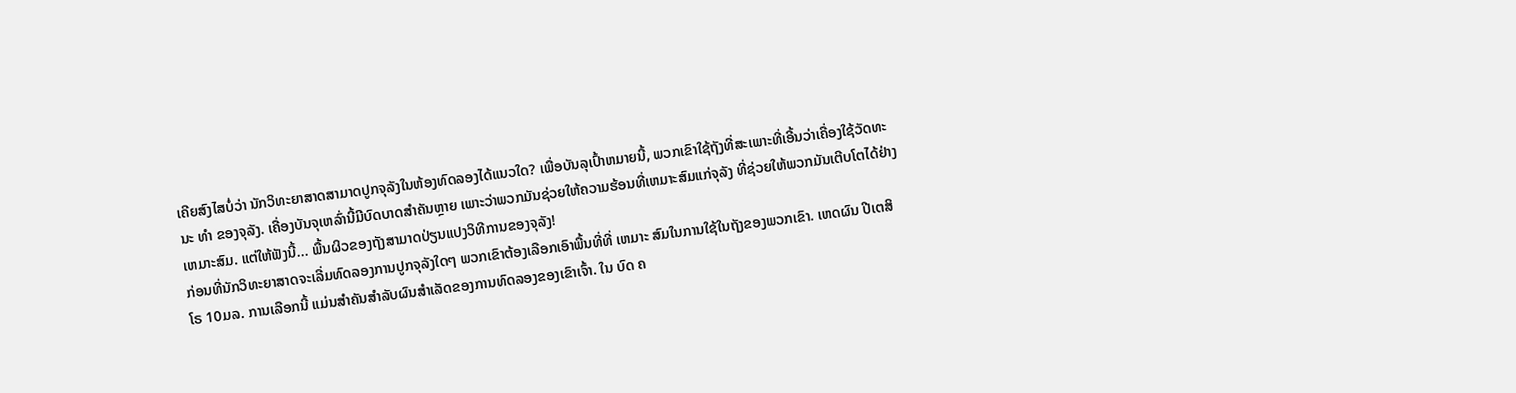ເຄີຍສົງໄສບໍ່ວ່າ ນັກວິທະຍາສາດສາມາດປູກຈຸລັງໃນຫ້ອງທົດລອງໄດ້ແນວໃດ? ເພື່ອບັນລຸເປົ້າຫມາຍນີ້, ພວກເຂົາໃຊ້ຖັງທີ່ສະເພາະທີ່ເອີ້ນວ່າເຄື່ອງໃຊ້ວັດທະນະ ທໍາ ຂອງຈຸລັງ. ເຄື່ອງບັນຈຸເຫລົ່ານີ້ມີບົດບາດສໍາຄັນຫຼາຍ ເພາະວ່າພວກມັນຊ່ວຍໃຫ້ຄວາມຮ້ອນທີ່ເຫມາະສົມແກ່ຈຸລັງ ທີ່ຊ່ວຍໃຫ້ພວກມັນເຕີບໂຕໄດ້ຢ່າງເຫມາະສົມ. ແຕ່ໃຫ້ຟັງນີ້... ພື້ນຜິວຂອງຖັງສາມາດປ່ຽນແປງວິທີການຂອງຈຸລັງ!
ກ່ອນທີ່ນັກວິທະຍາສາດຈະເລີ່ມທົດລອງການປູກຈຸລັງໃດໆ ພວກເຂົາຕ້ອງເລືອກເອົາພື້ນທີ່ທີ່ ເຫມາະ ສົມໃນການໃຊ້ໃນຖັງຂອງພວກເຂົາ. ເຫດຜົນ ປີເຕສິໂຣ 10ມລ. ການເລືອກນີ້ ແມ່ນສໍາຄັນສໍາລັບຜົນສໍາເລັດຂອງການທົດລອງຂອງເຂົາເຈົ້າ. ໃນ ບົດ ຄ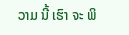ວາມ ນີ້ ເຮົາ ຈະ ພິ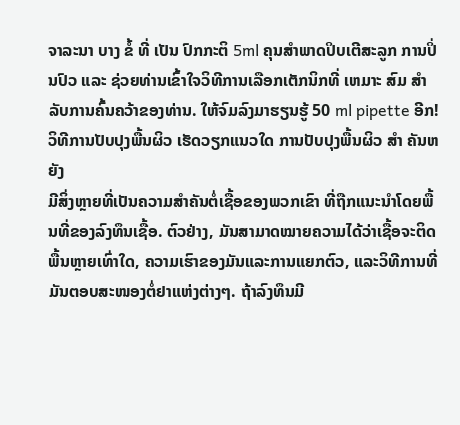ຈາລະນາ ບາງ ຂໍ້ ທີ່ ເປັນ ປົກກະຕິ 5ml ຄຸນສຳພາດປິບເຕີສະລູກ ການປິ່ນປົວ ແລະ ຊ່ວຍທ່ານເຂົ້າໃຈວິທີການເລືອກເຕັກນິກທີ່ ເຫມາະ ສົມ ສໍາ ລັບການຄົ້ນຄວ້າຂອງທ່ານ. ໃຫ້ຈົມລົງມາຮຽນຮູ້ 50 ml pipette ອີກ!
ວິທີການປັບປຸງພື້ນຜິວ ເຮັດວຽກແນວໃດ ການປັບປຸງພື້ນຜິວ ສໍາ ຄັນຫຍັງ
ມີສິ່ງຫຼາຍທີ່ເປັນຄວາມສຳຄັນຕໍ່ເຊື້ອຂອງພວກເຂົາ ທີ່ຖືກແນະນຳໂດຍພື້ນທີ່ຂອງລົງທຶນເຊື້ອ. ຕົວຢ່າງ, ມັນສາມາດໝາຍຄວາມໄດ້ວ່າເຊື້ອຈະຕິດພື້ນຫຼາຍເທົ່າໃດ, ຄວາມເຮົາຂອງມັນແລະການແຍກຕົວ, ແລະວິທີການທີ່ມັນຕອບສະໜອງຕໍ່ຢາແຫ່ງຕ່າງໆ. ຖ້າລົງທຶນມີ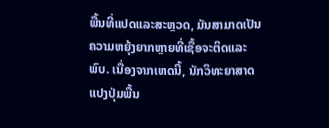ພື້ນທີ່ແປດແລະສະຫຼວດ, ມັນສາມາດເປັນຄວາມຫຍຸ້ງຍາກຫຼາຍທີ່ເຊື້ອຈະຕິດແລະພົບ. ເນື່ອງຈາກເຫດນີ້, ນັກວິທະຍາສາດແປງປຸ່ມພື້ນ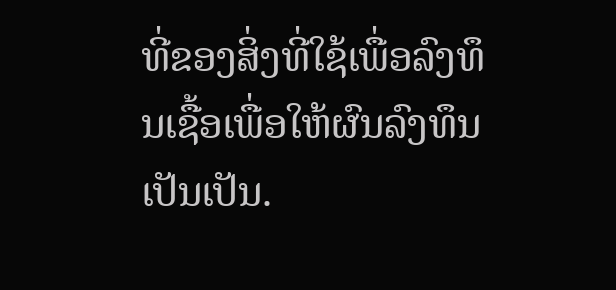ທີ່ຂອງສິ່ງທີ່ໃຊ້ເພື່ອລົງທຶນເຊື້ອເພື່ອໃຫ້ຜົນລົງທຶນເປັນເປັນ.